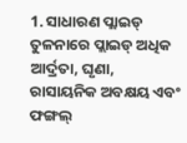1. ସାଧାରଣ ପ୍ଲାଇଡ୍ ତୁଳନାରେ ପ୍ଲାଇଡ୍ ଅଧିକ ଆର୍ଦ୍ରତା, ଘୃଣା, ରାସାୟନିକ ଅବକ୍ଷୟ ଏବଂ ଫଙ୍ଗଲ୍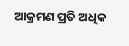ଆକ୍ରମଣ ପ୍ରତି ଅଧିକ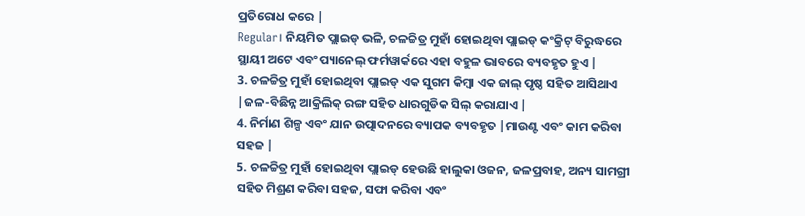ପ୍ରତିରୋଧ କରେ |
Regular। ନିୟମିତ ପ୍ଲାଇଡ୍ ଭଳି, ଚଳଚ୍ଚିତ୍ର ମୁହାଁ ହୋଇଥିବା ପ୍ଲାଇଡ୍ କଂକ୍ରିଟ୍ ବିରୁଦ୍ଧରେ ସ୍ଥାୟୀ ଅଟେ ଏବଂ ପ୍ୟାନେଲ୍ ଫର୍ମୱାର୍କରେ ଏହା ବହୁଳ ଭାବରେ ବ୍ୟବହୃତ ହୁଏ |
3. ଚଳଚ୍ଚିତ୍ର ମୁହାଁ ହୋଇଥିବା ପ୍ଲାଇଡ୍ ଏକ ସୁଗମ କିମ୍ବା ଏକ ଜାଲ୍ ପୃଷ୍ଠ ସହିତ ଆସିଥାଏ |ଜଳ-ବିଛିନ୍ନ ଆକ୍ରିଲିକ୍ ରଙ୍ଗ ସହିତ ଧାରଗୁଡିକ ସିଲ୍ କରାଯାଏ |
4. ନିର୍ମାଣ ଶିଳ୍ପ ଏବଂ ଯାନ ଉତ୍ପାଦନରେ ବ୍ୟାପକ ବ୍ୟବହୃତ |ମାଉଣ୍ଟ ଏବଂ କାମ କରିବା ସହଜ |
5. ଚଳଚ୍ଚିତ୍ର ମୁହାଁ ହୋଇଥିବା ପ୍ଲାଇଡ୍ ହେଉଛି ହାଲୁକା ଓଜନ, ଜଳପ୍ରବାହ, ଅନ୍ୟ ସାମଗ୍ରୀ ସହିତ ମିଶ୍ରଣ କରିବା ସହଜ, ସଫା କରିବା ଏବଂ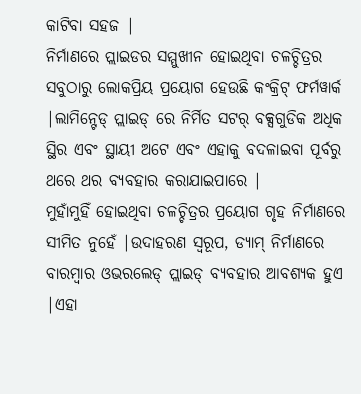କାଟିବା ସହଜ |
ନିର୍ମାଣରେ ପ୍ଲାଇଡର ସମ୍ମୁଖୀନ ହୋଇଥିବା ଚଳଚ୍ଚିତ୍ରର ସବୁଠାରୁ ଲୋକପ୍ରିୟ ପ୍ରୟୋଗ ହେଉଛି କଂକ୍ରିଟ୍ ଫର୍ମୱାର୍କ |ଲାମିନ୍ଟେଡ୍ ପ୍ଲାଇଡ୍ ରେ ନିର୍ମିତ ସଟର୍ ବକ୍ସଗୁଡିକ ଅଧିକ ସ୍ଥିର ଏବଂ ସ୍ଥାୟୀ ଅଟେ ଏବଂ ଏହାକୁ ବଦଳାଇବା ପୂର୍ବରୁ ଥରେ ଥର ବ୍ୟବହାର କରାଯାଇପାରେ |
ମୁହାଁମୁହିଁ ହୋଇଥିବା ଚଳଚ୍ଚିତ୍ରର ପ୍ରୟୋଗ ଗୃହ ନିର୍ମାଣରେ ସୀମିତ ନୁହେଁ |ଉଦାହରଣ ସ୍ୱରୂପ, ଡ୍ୟାମ୍ ନିର୍ମାଣରେ ବାରମ୍ବାର ଓଭରଲେଡ୍ ପ୍ଲାଇଡ୍ ବ୍ୟବହାର ଆବଶ୍ୟକ ହୁଏ |ଏହା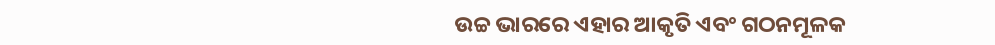ଉଚ୍ଚ ଭାରରେ ଏହାର ଆକୃତି ଏବଂ ଗଠନମୂଳକ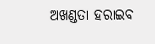ଅଖଣ୍ଡତା ହରାଇବ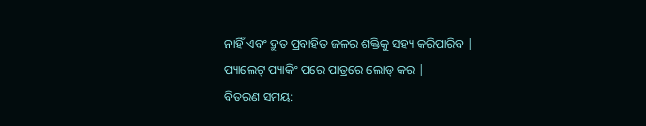ନାହିଁ ଏବଂ ଦ୍ରୁତ ପ୍ରବାହିତ ଜଳର ଶକ୍ତିକୁ ସହ୍ୟ କରିପାରିବ |
ପ୍ୟାଲେଟ୍ ପ୍ୟାକିଂ ପରେ ପାତ୍ରରେ ଲୋଡ୍ କର |
ବିତରଣ ସମୟ: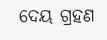ଦେୟ ଗ୍ରହଣ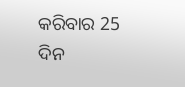କରିବାର 25 ଦିନ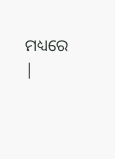ମଧ୍ୟରେ |